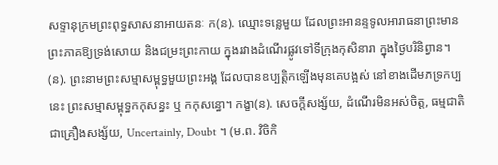សទ្ទានុក្រមព្រះពុទ្ធសាសនាអាយតនៈ ក(ន). ឈ្មោះទន្លេមួយ ដែលព្រះអានន្ទទូលអារាធនាព្រះមានព្រះភាគឱ្យទ្រង់សោយ និងជម្រះព្រះកាយ ក្នុងរវាងដំណើរផ្លូវទៅទីក្រុងកុសិនារា ក្នុងថ្ងៃបរិនិព្វាន។ (ន). ព្រះនាមព្រះសម្មាសម្ពុទ្ធមួយព្រះអង្គ ដែលបានឧប្បត្តិកឡើងមុនគេបង្អស់ នៅខាងដើមភទ្រកប្បនេះ ព្រះសម្មាសម្ពុទ្ធកកុសន្ធះ ឬ កកុសន្ធោ។ កង្ខា(ន). សេចក្តីសង្ស័យ, ដំណើរមិនអស់ចិត្ត, ធម្មជាតិជាគ្រឿងសង្ស័យ, Uncertainly, Doubt ។ (ម.ព. វិចិកិ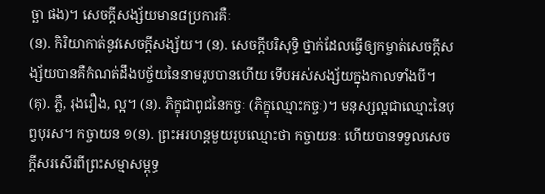ច្ឆា ផង)។ សេចក្តីសង្ស័យមាន៨ប្រការគឺៈ
(ន). កិរិយាកាត់នូវសេចក្តីសង្ស័យ។ (ន). សេចក្តីបរិសុទ្ធិ ថ្នាក់ដែលធ្វើឲ្យកម្ចាត់សេចក្តីសង្ស័យបានគឺកំណត់ដឹងបច្ច័យនៃនាមរូបបានហើយ ទើបអស់សង្ស័យក្នុងកាលទាំងបី។ (គុ). ភ្លឺ, រុងរឿង, ល្អ។ (ន). ភិក្ខុជាពូជនៃកច្ចៈ (ភិក្ខុឈ្មោះកច្ចៈ)។ មនុស្សល្អជាឈ្មោះនៃបុព្វបុរស។ កច្ចាយន ១(ន). ព្រះអរហន្តមួយរូបឈ្មោះថា កច្ចាយនៈ ហើយបានទទួលសេចក្តីសរសើរពីព្រះសម្មាសម្ពុទ្ធ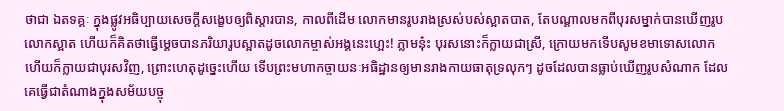ថាជា ឯតទគ្គៈ ក្នុងផ្លូវអធិប្បាយសេចក្តីសង្ខេបឲ្យពិស្តារបាន, កាលពីដើម លោកមានរូបរាងស្រស់បស់ស្អាតបាត, តែបណ្តាលមកពីបុរសម្នាក់បានឃើញរូបលោកស្អាត ហើយក៏គិតថាធ្វើម្តេចបានភរិយារូបស្អាតដូចលោកម្ចាស់អង្គនេះហ្អេះ! ភ្លាមន៎ុះ បុរសនោះក៏ក្លាយជាស្រី, ក្រោយមកទើបសូមខមាទោសលោក ហើយក៏ក្លាយជាបុរសវិញ, ព្រោះហេតុដូច្នេះហើយ ទើបព្រះមហាកច្ចាយនៈអធិដ្ឋានឲ្យមានរាងកាយធាតុទ្រលុកៗ ដូចដែលបានធ្លាប់ឃើញរូបសំណាក ដែលគេធ្វើជាតំណាងក្នុងសម័យបច្ចុ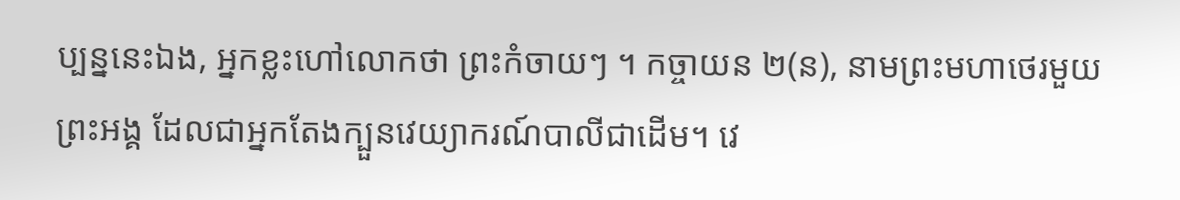ប្បន្ននេះឯង, អ្នកខ្លះហៅលោកថា ព្រះកំចាយៗ ។ កច្ចាយន ២(ន), នាមព្រះមហាថេរមួយព្រះអង្គ ដែលជាអ្នកតែងក្បួនវេយ្យាករណ៍បាលីជាដើម។ វេ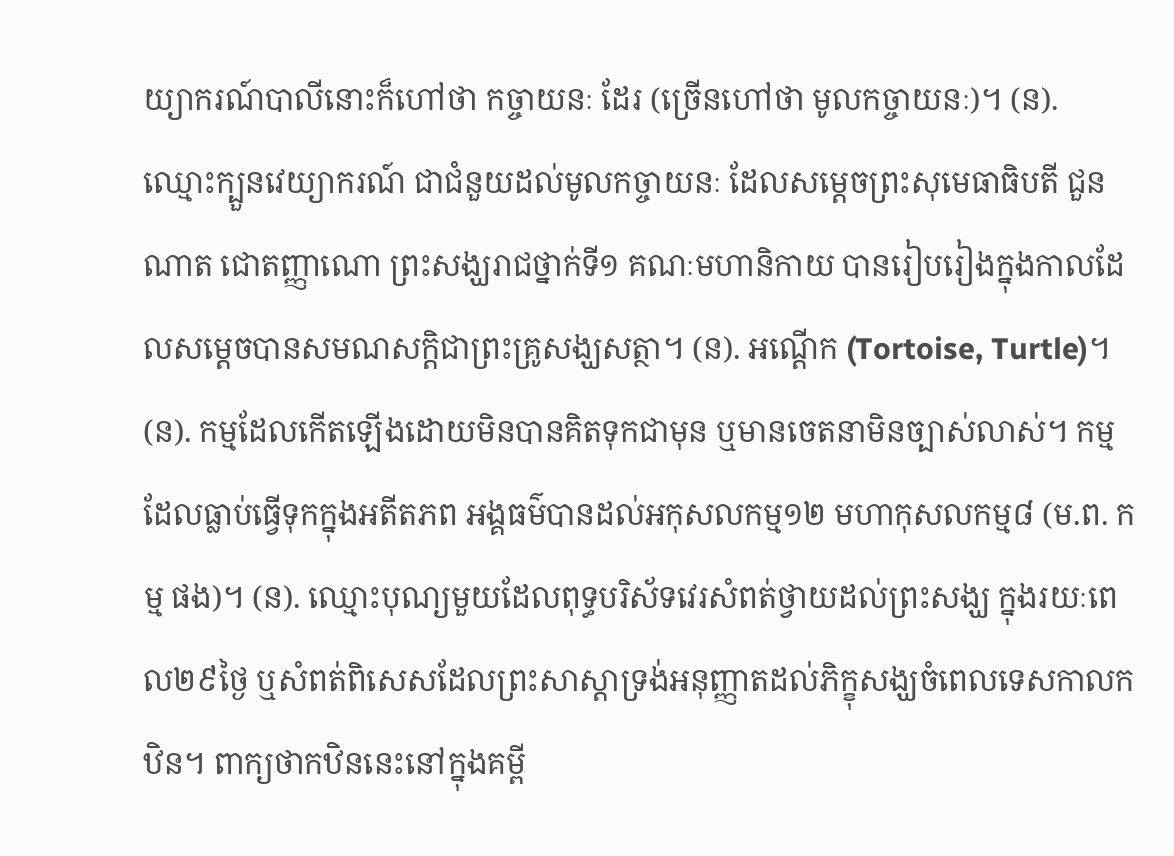យ្យាករណ៍បាលីនោះក៏ហៅថា កច្ចាយនៈ ដែរ (ច្រើនហៅថា មូលកច្ចាយនៈ)។ (ន). ឈ្មោះក្បួនវេយ្យាករណ៍ ជាជំនួយដល់មូលកច្ចាយនៈ ដែលសម្តេចព្រះសុមេធាធិបតី ជួន ណាត ជោតញ្ញាណោ ព្រះសង្ឃរាជថ្នាក់ទី១ គណៈមហានិកាយ បានរៀបរៀងក្នុងកាលដែលសម្តេចបានសមណសក្តិជាព្រះគ្រូសង្ឃសត្ថា។ (ន). អណ្តើក (Tortoise, Turtle)។ (ន). កម្មដែលកើតឡើងដោយមិនបានគិតទុកជាមុន ឬមានចេតនាមិនច្បាស់លាស់។ កម្មដែលធ្លាប់ធ្វើទុកក្នុងអតីតភព អង្គធម៌បានដល់អកុសលកម្ម១២ មហាកុសលកម្ម៨ (ម.ព. កម្ម ផង)។ (ន). ឈ្មោះបុណ្យមួយដែលពុទ្ធបរិស័ទវេរសំពត់ថ្វាយដល់ព្រះសង្ឃ ក្នុងរយៈពេល២៩ថ្ងៃ ឬសំពត់ពិសេសដែលព្រះសាស្តាទ្រង់អនុញ្ញាតដល់ភិក្ខុសង្ឃចំពេលទេសកាលកឋិន។ ពាក្យថាកឋិននេះនៅក្នុងគម្ពី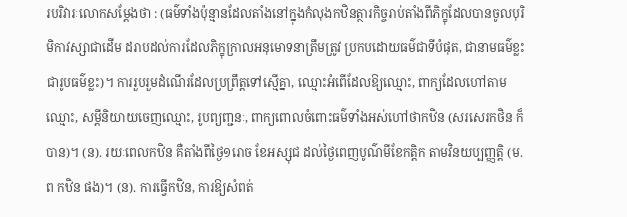របរិវារៈលោកសម្តែងថា : (ធម៌ទាំងប៉ុន្មានដែលតាំងនៅក្នុងកំលុងកឋិនត្ថារកិច្ចរាប់តាំងពីភិក្ខុដែលបានចូលបុរិមិកាវស្សាជាដើម ដរាបដល់ការដែលភិក្ខុក្រាលអនុមោទនាត្រឹមត្រូវ ប្រកបដោយធម៌ជាទីបំផុត, ជានាមធម៌ខ្លះ ជារូបធម៌ខ្លះ)។ ការរួបរួមដំណើរដែលប្រព្រឹត្តទៅស្មើគ្នា, ឈ្មោះអំពើដែលឱ្យឈ្មោះ, ពាក្យដែលហៅតាមឈ្មោះ, សម្តីនិយាយចេញឈ្មោះ, រូបព្យញ្ជនៈ, ពាក្យពោលចំពោះធម៌ទាំងអស់ហៅថាកឋិន (សរសេរកថិន ក៏បាន)។ (ន). រយៈពេលកឋិន គឺតាំងពីថ្ងៃ១រោច ខែអស្សុជ ដល់ថ្ងៃពេញបូណ៌មីខែកត្តិក តាមវិនយប្បញ្ញត្តិ (ម.ព កឋិន ផង)។ (ន). ការធ្វើកឋិន, ការឱ្យសំពត់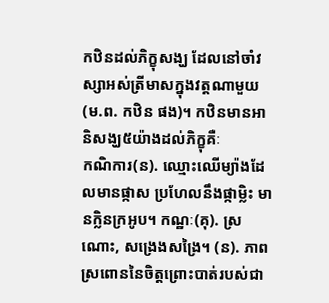កឋិនដល់ភិក្ខុសង្ឃ ដែលនៅចាំវស្សាអស់ត្រីមាសក្នុងវត្តណាមួយ (ម.ព. កឋិន ផង)។ កឋិនមានអានិសង្ឃ៥យ៉ាងដល់ភិក្ខុគឺៈ
កណិការ(ន). ឈ្មោះឈើម្យ៉ាងដែលមានផ្កាស ប្រហែលនឹងផ្កាម្លិះ មានក្លិនក្រអូប។ កណ្ឋៈ(គុ). ស្រណោះ, សង្រេងសង្រៃ។ (ន). ភាពស្រពោននៃចិត្តព្រោះបាត់របស់ជា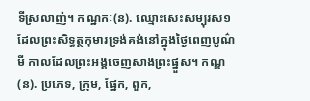ទីស្រលាញ់។ កណ្ឋកៈ(ន). ឈ្មោះសេះសម្បុរស១ ដែលព្រះសិទ្ធត្ថកុមារទ្រង់គង់នៅក្នុងថ្ងៃពេញបូណ៌មី កាលដែលព្រះអង្គចេញសាងព្រះផ្នួស។ កណ្ឌ(ន). ប្រភេទ, ក្រុម, ផ្នែក, ពួក,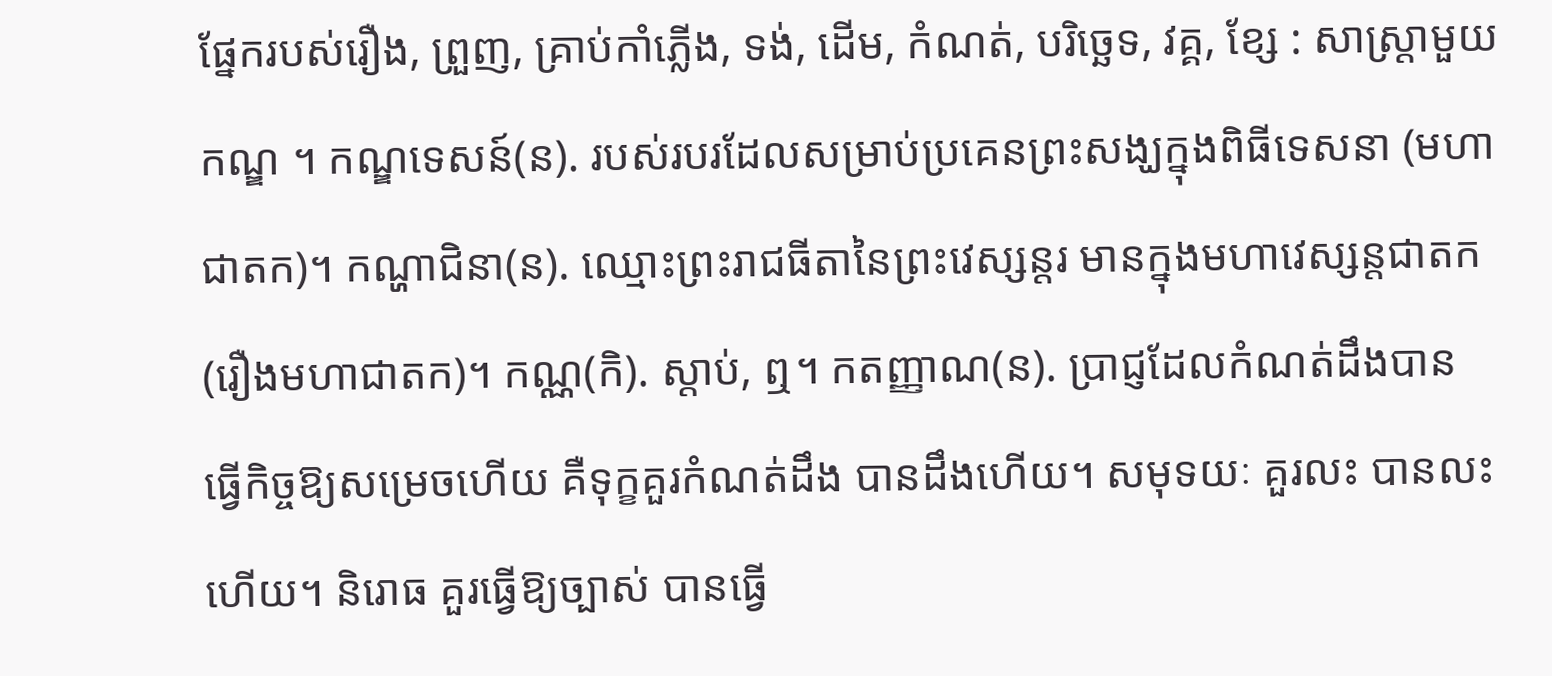ផ្នែករបស់រឿង, ព្រួញ, គ្រាប់កាំភ្លើង, ទង់, ដើម, កំណត់, បរិច្ឆេទ, វគ្គ, ខ្សែ : សាស្ត្រាមួយកណ្ឌ ។ កណ្ឌទេសន៍(ន). របស់របរដែលសម្រាប់ប្រគេនព្រះសង្ឃក្នុងពិធីទេសនា (មហាជាតក)។ កណ្ហាជិនា(ន). ឈ្មោះព្រះរាជធីតានៃព្រះវេស្សន្តរ មានក្នុងមហាវេស្សន្តជាតក (រឿងមហាជាតក)។ កណ្ណ(កិ). ស្តាប់, ឮ។ កតញ្ញាណ(ន). ប្រាជ្ញដែលកំណត់ដឹងបាន ធ្វើកិច្ចឱ្យសម្រេចហើយ គឺទុក្ខគួរកំណត់ដឹង បានដឹងហើយ។ សមុទយៈ គួរលះ បានលះហើយ។ និរោធ គួរធ្វើឱ្យច្បាស់ បានធ្វើ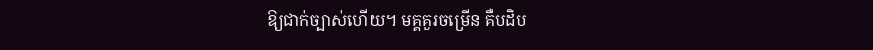ឱ្យជាក់ច្បាស់ហើយ។ មគ្គគួរចម្រើន គឺបដិប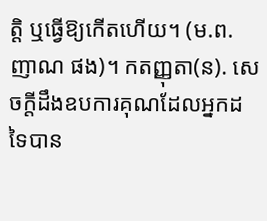ត្តិ ឬធ្វើឱ្យកើតហើយ។ (ម.ព. ញាណ ផង)។ កតញ្ញុតា(ន). សេចក្តីដឹងឧបការគុណដែលអ្នកដទៃបាន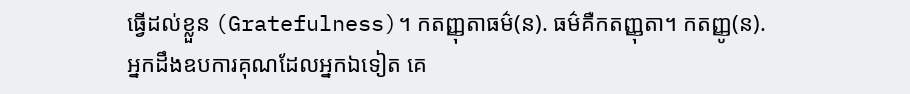ធ្វើដល់ខ្លួន (Gratefulness)។ កតញ្ញុតាធម៌(ន). ធម៌គឺកតញ្ញុតា។ កតញ្ញូ(ន). អ្នកដឹងឧបការគុណដែលអ្នកឯទៀត គេ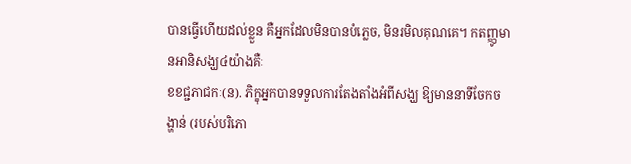បានធ្វើហើយដល់ខ្លួន គឺអ្នកដែលមិនបានបំភ្លេច, មិនរមិលគុណគេ។ កតញ្ញូមានអានិសង្ឃ៤យ៉ាងគឺៈ
ខខជ្ជភាជកៈ(ន). ភិក្ខុអ្នកបានទទួលការតែងតាំងអំពីសង្ឃ ឱ្យមាននាទីចែកចង្ហាន់ (របស់បរិភោ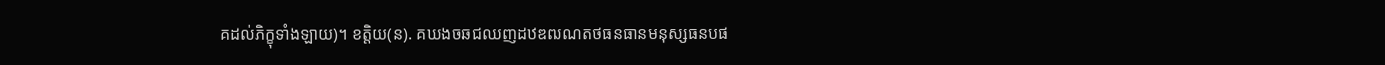គដល់ភិក្ខុទាំងឡាយ)។ ខត្តិយ(ន). គឃងចឆជឈញដឋឌឍណតថធនធានមនុស្សធនបផ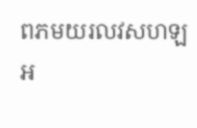ពភមយរលវសហឡអ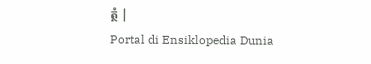ត្ថំ |
Portal di Ensiklopedia Dunia